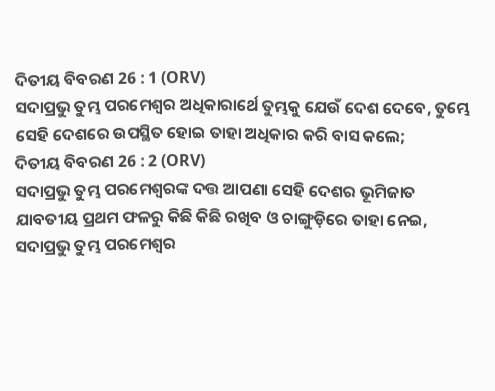ଦିତୀୟ ବିବରଣ 26 : 1 (ORV)
ସଦାପ୍ରଭୁ ତୁମ୍ଭ ପରମେଶ୍ଵର ଅଧିକାରାର୍ଥେ ତୁମ୍ଭକୁ ଯେଉଁ ଦେଶ ଦେବେ, ତୁମ୍ଭେ ସେହି ଦେଶରେ ଉପସ୍ଥିତ ହୋଇ ତାହା ଅଧିକାର କରି ବାସ କଲେ;
ଦିତୀୟ ବିବରଣ 26 : 2 (ORV)
ସଦାପ୍ରଭୁ ତୁମ୍ଭ ପରମେଶ୍ଵରଙ୍କ ଦତ୍ତ ଆପଣା ସେହି ଦେଶର ଭୂମିଜାତ ଯାବତୀୟ ପ୍ରଥମ ଫଳରୁ କିଛି କିଛି ରଖିବ ଓ ଚାଙ୍ଗୁଡ଼ିରେ ତାହା ନେଇ, ସଦାପ୍ରଭୁ ତୁମ୍ଭ ପରମେଶ୍ଵର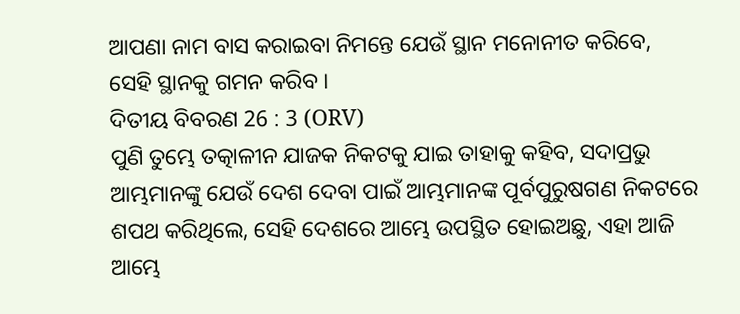ଆପଣା ନାମ ବାସ କରାଇବା ନିମନ୍ତେ ଯେଉଁ ସ୍ଥାନ ମନୋନୀତ କରିବେ, ସେହି ସ୍ଥାନକୁ ଗମନ କରିବ ।
ଦିତୀୟ ବିବରଣ 26 : 3 (ORV)
ପୁଣି ତୁମ୍ଭେ ତତ୍କାଳୀନ ଯାଜକ ନିକଟକୁ ଯାଇ ତାହାକୁ କହିବ, ସଦାପ୍ରଭୁ ଆମ୍ଭମାନଙ୍କୁ ଯେଉଁ ଦେଶ ଦେବା ପାଇଁ ଆମ୍ଭମାନଙ୍କ ପୂର୍ବପୁରୁଷଗଣ ନିକଟରେ ଶପଥ କରିଥିଲେ, ସେହି ଦେଶରେ ଆମ୍ଭେ ଉପସ୍ଥିତ ହୋଇଅଛୁ, ଏହା ଆଜି ଆମ୍ଭେ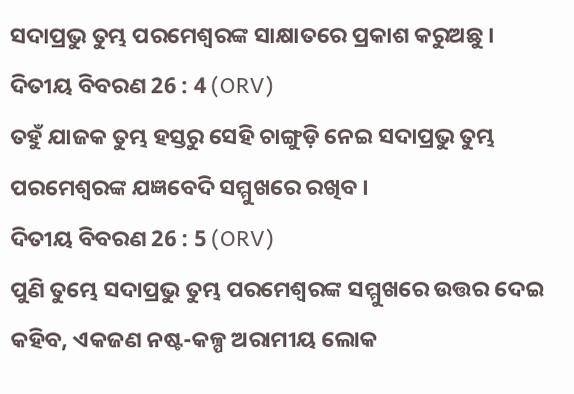ସଦାପ୍ରଭୁ ତୁମ୍ଭ ପରମେଶ୍ଵରଙ୍କ ସାକ୍ଷାତରେ ପ୍ରକାଶ କରୁଅଛୁ ।
ଦିତୀୟ ବିବରଣ 26 : 4 (ORV)
ତହୁଁ ଯାଜକ ତୁମ୍ଭ ହସ୍ତରୁ ସେହି ଚାଙ୍ଗୁଡ଼ି ନେଇ ସଦାପ୍ରଭୁ ତୁମ୍ଭ ପରମେଶ୍ଵରଙ୍କ ଯଜ୍ଞବେଦି ସମ୍ମୁଖରେ ରଖିବ ।
ଦିତୀୟ ବିବରଣ 26 : 5 (ORV)
ପୁଣି ତୁମ୍ଭେ ସଦାପ୍ରଭୁ ତୁମ୍ଭ ପରମେଶ୍ଵରଙ୍କ ସମ୍ମୁଖରେ ଉତ୍ତର ଦେଇ କହିବ, ଏକଜଣ ନଷ୍ଟ-କଳ୍ପ ଅରାମୀୟ ଲୋକ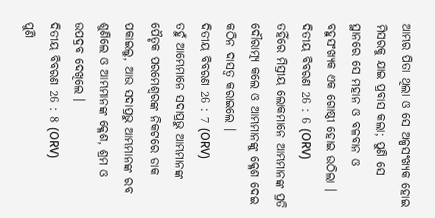ଆମ୍ଭର ପିତା ଥିଲା ଓ ସେ ଅଳ୍ପସଂଖ୍ୟକ ହୋଇ ମିସରକୁ ଯାଇ ପ୍ରବାସ କଲା; ପୁଣି ସେ ସ୍ଥାନରେ ସେ ମହାନ ଓ ବଳବାନ ଓ ବହୁସଂଖ୍ୟକ ଏକ ଗୋଷ୍ଠୀ ହୋଇ ଉଠିଲା ।
ଦିତୀୟ ବିବରଣ 26 : 6 (ORV)
ତହିଁରେ ମିସ୍ରୀୟ ଲୋକମାନେ ଆମ୍ଭମାନଙ୍କ ପ୍ରତି ଦୌରାତ୍ମ୍ୟ କଲେ ଓ ଆମ୍ଭମାନଙ୍କୁ କ୍ଳେଶ ଦେଇ କଠିନ ଦାସତ୍ଵ କରାଇଲେ ।
ଦିତୀୟ ବିବରଣ 26 : 7 (ORV)
ତହୁଁ ଆମ୍ଭେମାନେ ସଦାପ୍ରଭୁ ଆମ୍ଭମାନଙ୍କ ପୈତୃକ ପରମେଶ୍ଵରଙ୍କ ନିକଟରେ ଡାକ ପକାଇଲୁ, ଆଉ ସଦାପ୍ରଭୁ ଆମ୍ଭମାନଙ୍କ ରବ ଶୁଣିଲେ ଓ ଆମ୍ଭମାନଙ୍କ କ୍ଳେଶ, ଶ୍ରମ ଓ ଉପଦ୍ରବ ଦେଖିଲେ ।
ଦିତୀୟ ବିବରଣ 26 : 8 (ORV)
ପୁଣି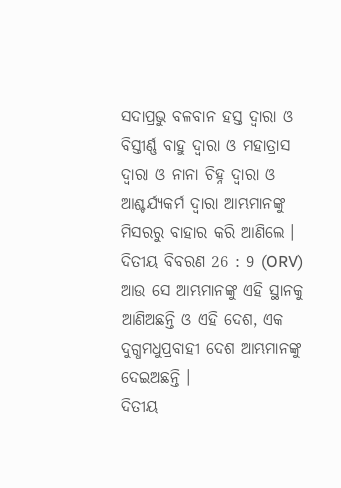ସଦାପ୍ରଭୁ ବଳବାନ ହସ୍ତ ଦ୍ଵାରା ଓ ବିସ୍ତୀର୍ଣ୍ଣ ବାହୁ ଦ୍ଵାରା ଓ ମହାତ୍ରାସ ଦ୍ଵାରା ଓ ନାନା ଚିହ୍ନ ଦ୍ଵାରା ଓ ଆଶ୍ଚର୍ଯ୍ୟକର୍ମ ଦ୍ଵାରା ଆମ୍ଭମାନଙ୍କୁ ମିସରରୁ ବାହାର କରି ଆଣିଲେ ।
ଦିତୀୟ ବିବରଣ 26 : 9 (ORV)
ଆଉ ସେ ଆମ୍ଭମାନଙ୍କୁ ଏହି ସ୍ଥାନକୁ ଆଣିଅଛନ୍ତି ଓ ଏହି ଦେଶ, ଏକ ଦୁଗ୍ଧମଧୁପ୍ରବାହୀ ଦେଶ ଆମ୍ଭମାନଙ୍କୁ ଦେଇଅଛନ୍ତି ।
ଦିତୀୟ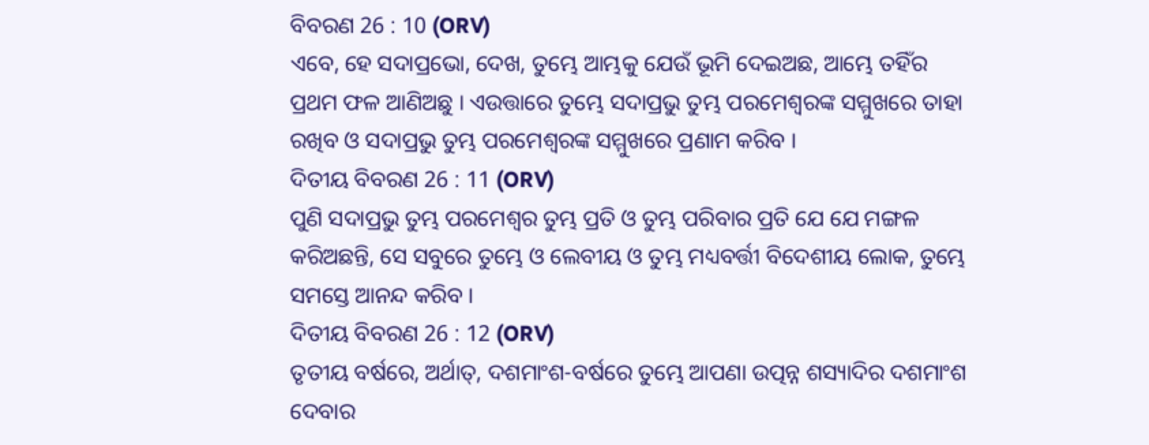ବିବରଣ 26 : 10 (ORV)
ଏବେ, ହେ ସଦାପ୍ରଭୋ, ଦେଖ, ତୁମ୍ଭେ ଆମ୍ଭକୁ ଯେଉଁ ଭୂମି ଦେଇଅଛ, ଆମ୍ଭେ ତହିଁର ପ୍ରଥମ ଫଳ ଆଣିଅଛୁ । ଏଉତ୍ତାରେ ତୁମ୍ଭେ ସଦାପ୍ରଭୁ ତୁମ୍ଭ ପରମେଶ୍ଵରଙ୍କ ସମ୍ମୁଖରେ ତାହା ରଖିବ ଓ ସଦାପ୍ରଭୁ ତୁମ୍ଭ ପରମେଶ୍ଵରଙ୍କ ସମ୍ମୁଖରେ ପ୍ରଣାମ କରିବ ।
ଦିତୀୟ ବିବରଣ 26 : 11 (ORV)
ପୁଣି ସଦାପ୍ରଭୁ ତୁମ୍ଭ ପରମେଶ୍ଵର ତୁମ୍ଭ ପ୍ରତି ଓ ତୁମ୍ଭ ପରିବାର ପ୍ରତି ଯେ ଯେ ମଙ୍ଗଳ କରିଅଛନ୍ତି, ସେ ସବୁରେ ତୁମ୍ଭେ ଓ ଲେବୀୟ ଓ ତୁମ୍ଭ ମଧ୍ୟବର୍ତ୍ତୀ ବିଦେଶୀୟ ଲୋକ, ତୁମ୍ଭେ ସମସ୍ତେ ଆନନ୍ଦ କରିବ ।
ଦିତୀୟ ବିବରଣ 26 : 12 (ORV)
ତୃତୀୟ ବର୍ଷରେ, ଅର୍ଥାତ୍, ଦଶମାଂଶ-ବର୍ଷରେ ତୁମ୍ଭେ ଆପଣା ଉତ୍ପନ୍ନ ଶସ୍ୟାଦିର ଦଶମାଂଶ ଦେବାର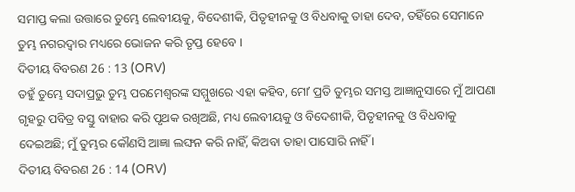ସମାପ୍ତ କଲା ଉତ୍ତାରେ ତୁମ୍ଭେ ଲେବୀୟକୁ, ବିଦେଶୀକି, ପିତୃହୀନକୁ ଓ ବିଧବାକୁ ତାହା ଦେବ, ତହିଁରେ ସେମାନେ ତୁମ୍ଭ ନଗରଦ୍ଵାର ମଧ୍ୟରେ ଭୋଜନ କରି ତୃପ୍ତ ହେବେ ।
ଦିତୀୟ ବିବରଣ 26 : 13 (ORV)
ତହୁଁ ତୁମ୍ଭେ ସଦାପ୍ରଭୁ ତୁମ୍ଭ ପରମେଶ୍ଵରଙ୍କ ସମ୍ମୁଖରେ ଏହା କହିବ, ମୋʼ ପ୍ରତି ତୁମ୍ଭର ସମସ୍ତ ଆଜ୍ଞାନୁସାରେ ମୁଁ ଆପଣା ଗୃହରୁ ପବିତ୍ର ବସ୍ତୁ ବାହାର କରି ପୃଥକ ରଖିଅଛି, ମଧ୍ୟ ଲେବୀୟକୁ ଓ ବିଦେଶୀକି, ପିତୃହୀନକୁ ଓ ବିଧବାକୁ ଦେଇଅଛି; ମୁଁ ତୁମ୍ଭର କୌଣସି ଆଜ୍ଞା ଲଙ୍ଘନ କରି ନାହିଁ, କିଅବା ତାହା ପାସୋରି ନାହିଁ ।
ଦିତୀୟ ବିବରଣ 26 : 14 (ORV)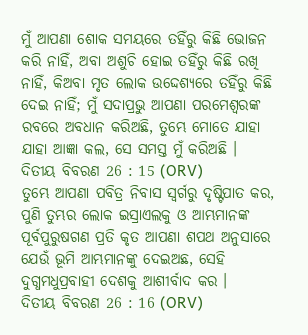ମୁଁ ଆପଣା ଶୋକ ସମୟରେ ତହିଁରୁ କିଛି ଭୋଜନ କରି ନାହିଁ, ଅବା ଅଶୁଚି ହୋଇ ତହିଁରୁ କିଛି ରଖି ନାହିଁ, କିଅବା ମୃତ ଲୋକ ଉଦ୍ଦେଶ୍ୟରେ ତହିଁରୁ କିଛି ଦେଇ ନାହିଁ; ମୁଁ ସଦାପ୍ରଭୁ ଆପଣା ପରମେଶ୍ଵରଙ୍କ ରବରେ ଅବଧାନ କରିଅଛି, ତୁମ୍ଭେ ମୋତେ ଯାହା ଯାହା ଆଜ୍ଞା କଲ, ସେ ସମସ୍ତ ମୁଁ କରିଅଛି ।
ଦିତୀୟ ବିବରଣ 26 : 15 (ORV)
ତୁମ୍ଭେ ଆପଣା ପବିତ୍ର ନିବାସ ସ୍ଵର୍ଗରୁ ଦୃଷ୍ଟିପାତ କର, ପୁଣି ତୁମ୍ଭର ଲୋକ ଇସ୍ରାଏଲକୁ ଓ ଆମ୍ଭମାନଙ୍କ ପୂର୍ବପୁରୁଷଗଣ ପ୍ରତି କୃତ ଆପଣା ଶପଥ ଅନୁସାରେ ଯେଉଁ ଭୂମି ଆମ୍ଭମାନଙ୍କୁ ଦେଇଅଛ, ସେହି ଦୁଗ୍ଧମଧୁପ୍ରବାହୀ ଦେଶକୁ ଆଶୀର୍ବାଦ କର ।
ଦିତୀୟ ବିବରଣ 26 : 16 (ORV)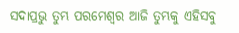ସଦାପ୍ରଭୁ ତୁମ୍ଭ ପରମେଶ୍ଵର ଆଜି ତୁମ୍ଭକୁ ଏହିସବୁ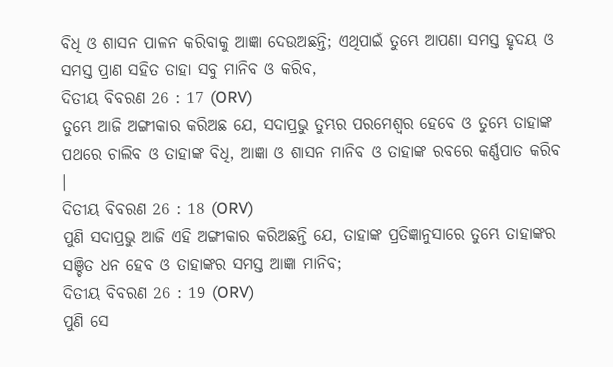ବିଧି ଓ ଶାସନ ପାଳନ କରିବାକୁ ଆଜ୍ଞା ଦେଉଅଛନ୍ତି; ଏଥିପାଇଁ ତୁମ୍ଭେ ଆପଣା ସମସ୍ତ ହୃଦୟ ଓ ସମସ୍ତ ପ୍ରାଣ ସହିତ ତାହା ସବୁ ମାନିବ ଓ କରିବ,
ଦିତୀୟ ବିବରଣ 26 : 17 (ORV)
ତୁମ୍ଭେ ଆଜି ଅଙ୍ଗୀକାର କରିଅଛ ଯେ, ସଦାପ୍ରଭୁ ତୁମ୍ଭର ପରମେଶ୍ଵର ହେବେ ଓ ତୁମ୍ଭେ ତାହାଙ୍କ ପଥରେ ଚାଲିବ ଓ ତାହାଙ୍କ ବିଧି, ଆଜ୍ଞା ଓ ଶାସନ ମାନିବ ଓ ତାହାଙ୍କ ରବରେ କର୍ଣ୍ଣପାତ କରିବ ।
ଦିତୀୟ ବିବରଣ 26 : 18 (ORV)
ପୁଣି ସଦାପ୍ରଭୁ ଆଜି ଏହି ଅଙ୍ଗୀକାର କରିଅଛନ୍ତି ଯେ, ତାହାଙ୍କ ପ୍ରତିଜ୍ଞାନୁସାରେ ତୁମ୍ଭେ ତାହାଙ୍କର ସଞ୍ଚିତ ଧନ ହେବ ଓ ତାହାଙ୍କର ସମସ୍ତ ଆଜ୍ଞା ମାନିବ;
ଦିତୀୟ ବିବରଣ 26 : 19 (ORV)
ପୁଣି ସେ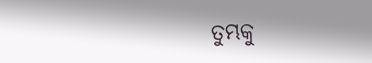ତୁମ୍ଭକୁ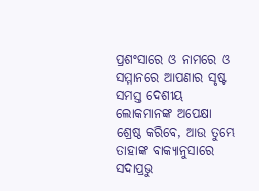ପ୍ରଶଂସାରେ ଓ ନାମରେ ଓ ସମ୍ମାନରେ ଆପଣାର ସୃଷ୍ଟ ସମସ୍ତ ଦେଶୀୟ ଲୋକମାନଙ୍କ ଅପେକ୍ଷା ଶ୍ରେଷ୍ଠ କରିବେ, ଆଉ ତୁମ୍ଭେ ତାହାଙ୍କ ବାକ୍ୟାନୁସାରେ ସଦାପ୍ରଭୁ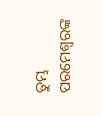ତୁମ୍ଭ ପରମେଶ୍ଵରଙ୍କ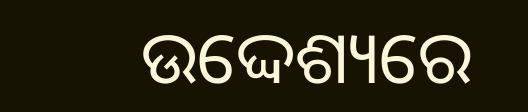ଉଦ୍ଦେଶ୍ୟରେ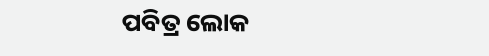ପବିତ୍ର ଲୋକ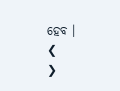ହେବ ।
❮
❯